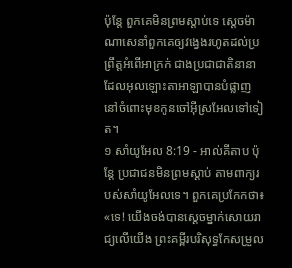ប៉ុន្តែ ពួកគេមិនព្រមស្តាប់ទេ ស្តេចម៉ាណាសេនាំពួកគេឲ្យវង្វេងរហូតដល់ប្រព្រឹត្តអំពើអាក្រក់ ជាងប្រជាជាតិនានា ដែលអុលឡោះតាអាឡាបានបំផ្លាញ នៅចំពោះមុខកូនចៅអ៊ីស្រអែលទៅទៀត។
១ សាំយូអែល 8:19 - អាល់គីតាប ប៉ុន្តែ ប្រជាជនមិនព្រមស្តាប់ តាមពាក្យរបស់សាំយូអែលទេ។ ពួកគេប្រកែកថា៖ «ទេ! យើងចង់បានស្តេចម្នាក់សោយរាជ្យលើយើង ព្រះគម្ពីរបរិសុទ្ធកែសម្រួល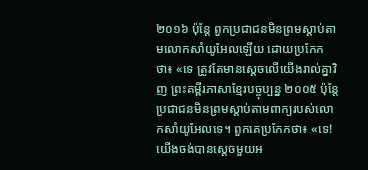២០១៦ ប៉ុន្តែ ពួកប្រជាជនមិនព្រមស្តាប់តាមលោកសាំយូអែលឡើយ ដោយប្រកែកថា៖ «ទេ ត្រូវតែមានស្តេចលើយើងរាល់គ្នាវិញ ព្រះគម្ពីរភាសាខ្មែរបច្ចុប្បន្ន ២០០៥ ប៉ុន្តែ ប្រជាជនមិនព្រមស្ដាប់តាមពាក្យរបស់លោកសាំយូអែលទេ។ ពួកគេប្រកែកថា៖ «ទេ! យើងចង់បានស្ដេចមួយអ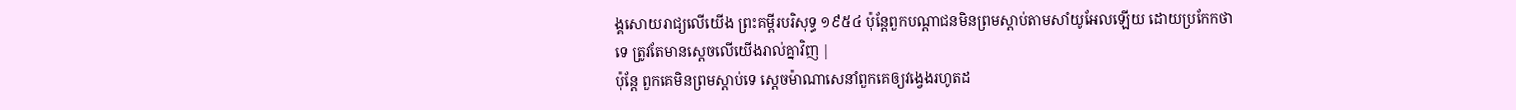ង្គសោយរាជ្យលើយើង ព្រះគម្ពីរបរិសុទ្ធ ១៩៥៤ ប៉ុន្តែពួកបណ្តាជនមិនព្រមស្តាប់តាមសាំយូអែលឡើយ ដោយប្រកែកថា ទេ ត្រូវតែមានស្តេចលើយើងរាល់គ្នាវិញ |
ប៉ុន្តែ ពួកគេមិនព្រមស្តាប់ទេ ស្តេចម៉ាណាសេនាំពួកគេឲ្យវង្វេងរហូតដ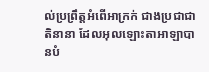ល់ប្រព្រឹត្តអំពើអាក្រក់ ជាងប្រជាជាតិនានា ដែលអុលឡោះតាអាឡាបានបំ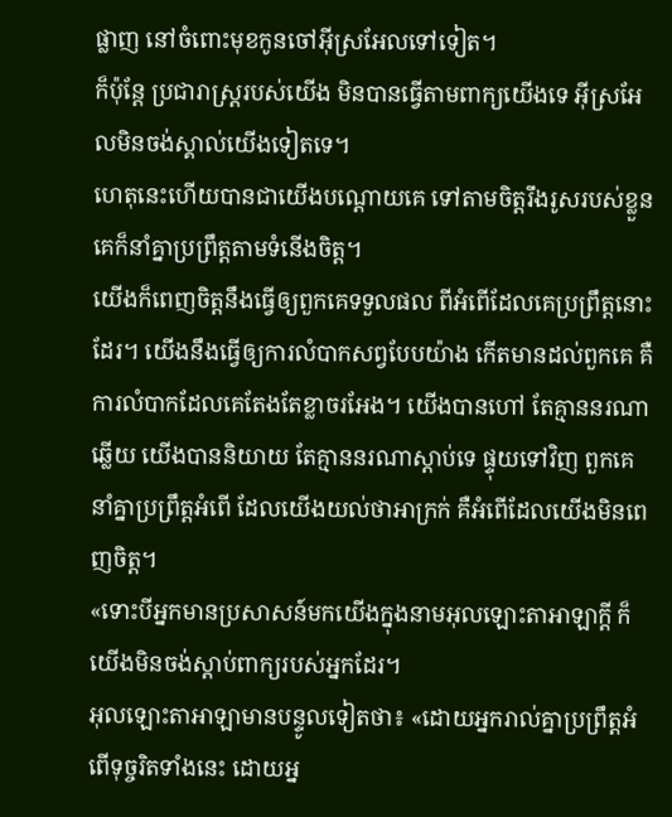ផ្លាញ នៅចំពោះមុខកូនចៅអ៊ីស្រអែលទៅទៀត។
ក៏ប៉ុន្តែ ប្រជារាស្ត្ររបស់យើង មិនបានធ្វើតាមពាក្យយើងទេ អ៊ីស្រអែលមិនចង់ស្គាល់យើងទៀតទេ។
ហេតុនេះហើយបានជាយើងបណ្ដោយគេ ទៅតាមចិត្តរឹងរូសរបស់ខ្លួន គេក៏នាំគ្នាប្រព្រឹត្តតាមទំនើងចិត្ត។
យើងក៏ពេញចិត្តនឹងធ្វើឲ្យពួកគេទទួលផល ពីអំពើដែលគេប្រព្រឹត្តនោះដែរ។ យើងនឹងធ្វើឲ្យការលំបាកសព្វបែបយ៉ាង កើតមានដល់ពួកគេ គឺការលំបាកដែលគេតែងតែខ្លាចរអែង។ យើងបានហៅ តែគ្មាននរណាឆ្លើយ យើងបាននិយាយ តែគ្មាននរណាស្ដាប់ទេ ផ្ទុយទៅវិញ ពួកគេនាំគ្នាប្រព្រឹត្តអំពើ ដែលយើងយល់ថាអាក្រក់ គឺអំពើដែលយើងមិនពេញចិត្ត។
«ទោះបីអ្នកមានប្រសាសន៍មកយើងក្នុងនាមអុលឡោះតាអាឡាក្ដី ក៏យើងមិនចង់ស្ដាប់ពាក្យរបស់អ្នកដែរ។
អុលឡោះតាអាឡាមានបន្ទូលទៀតថា៖ «ដោយអ្នករាល់គ្នាប្រព្រឹត្តអំពើទុច្ចរិតទាំងនេះ ដោយអ្ន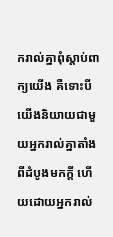ករាល់គ្នាពុំស្ដាប់ពាក្យយើង គឺទោះបីយើងនិយាយជាមួយអ្នករាល់គ្នាតាំងពីដំបូងមកក្ដី ហើយដោយអ្នករាល់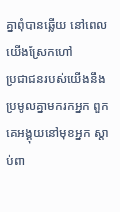គ្នាពុំបានឆ្លើយ នៅពេលយើងស្រែកហៅ
ប្រជាជនរបស់យើងនឹងប្រមូលគ្នាមករកអ្នក ពួកគេអង្គុយនៅមុខអ្នក ស្ដាប់ពា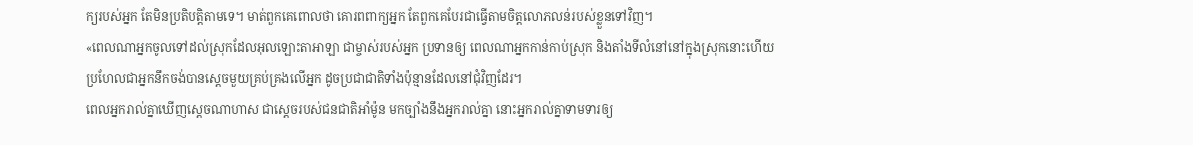ក្យរបស់អ្នក តែមិនប្រតិបត្តិតាមទេ។ មាត់ពួកគេពោលថា គោរពពាក្យអ្នក តែពួកគេបែរជាធ្វើតាមចិត្តលោភលន់របស់ខ្លួនទៅវិញ។
«ពេលណាអ្នកចូលទៅដល់ស្រុកដែលអុលឡោះតាអាឡា ជាម្ចាស់របស់អ្នក ប្រទានឲ្យ ពេលណាអ្នកកាន់កាប់ស្រុក និងតាំងទីលំនៅនៅក្នុងស្រុកនោះហើយ ប្រហែលជាអ្នកនឹកចង់បានស្តេចមួយគ្រប់គ្រងលើអ្នក ដូចប្រជាជាតិទាំងប៉ុន្មានដែលនៅជុំវិញដែរ។
ពេលអ្នករាល់គ្នាឃើញស្តេចណាហាស ជាស្តេចរបស់ជនជាតិអាំម៉ូន មកច្បាំងនឹងអ្នករាល់គ្នា នោះអ្នករាល់គ្នាទាមទារឲ្យ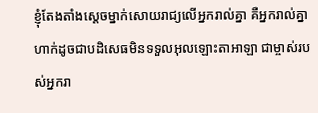ខ្ញុំតែងតាំងស្តេចម្នាក់សោយរាជ្យលើអ្នករាល់គ្នា គឺអ្នករាល់គ្នាហាក់ដូចជាបដិសេធមិនទទួលអុលឡោះតាអាឡា ជាម្ចាស់របស់អ្នករា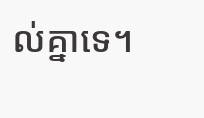ល់គ្នាទេ។